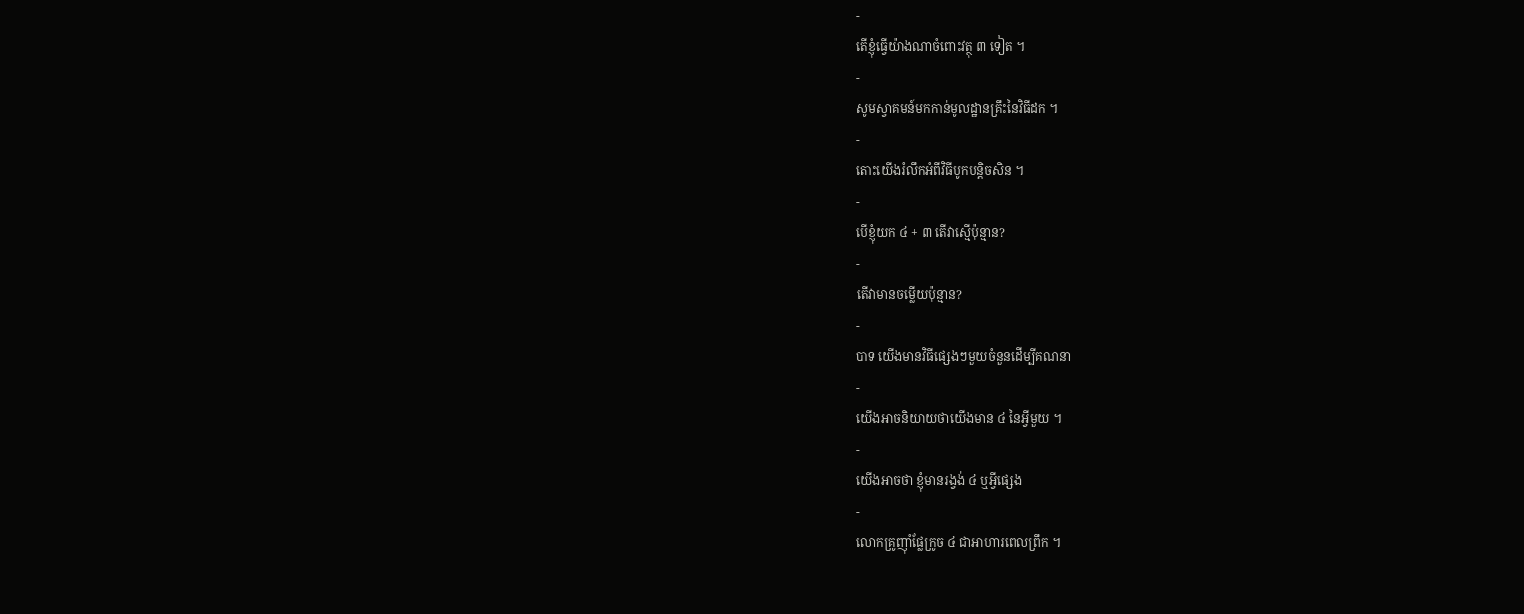-
តើខ្ញុំធ្វើយ៉ាងណាចំពោះវត្ថុ ៣ ទៀត ។
-
សូមស្វាគមន៍មកកាន់មូលដ្ឋានគ្រឹះនៃវិធីដក ។
-
តោះយើងរំលឹកអំពីវិធីបូកបន្តិចសិន ។
-
បើខ្ញុំយក ៤ + ៣ តើវាស្មើប៉ុន្មាន?
-
តើវាមានចម្លើយប៉ុន្មាន?
-
បាទ យើងមានវិធីផ្សេងៗមួយចំនួនដើម្បីគណនា
-
យើងអាចនិយាយថាយើងមាន ៤ នៃអ្វីមួយ ។
-
យើងអាចថា ខ្ញុំមានរង្វង់ ៤ ឬអ្វីផ្សេង
-
លោកគ្រូញ៉ាំផ្លែក្រូច ៤ ជាអាហារពេលព្រឹក ។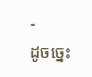-
ដូចច្នេះ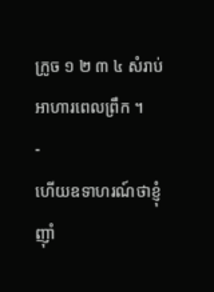ក្រូច ១ ២ ៣ ៤ សំរាប់អាហារពេលព្រឹក ។
-
ហើយឧទាហរណ៍ថាខ្ញុំញ៉ាំ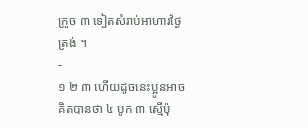ក្រូច ៣ ទៀតសំរាប់អាហារថ្ងៃត្រង់ ។
-
១ ២ ៣ ហើយដូចនេះប្អូនអាចគិតបានថា ៤ បូក ៣ ស្មើប៉ុ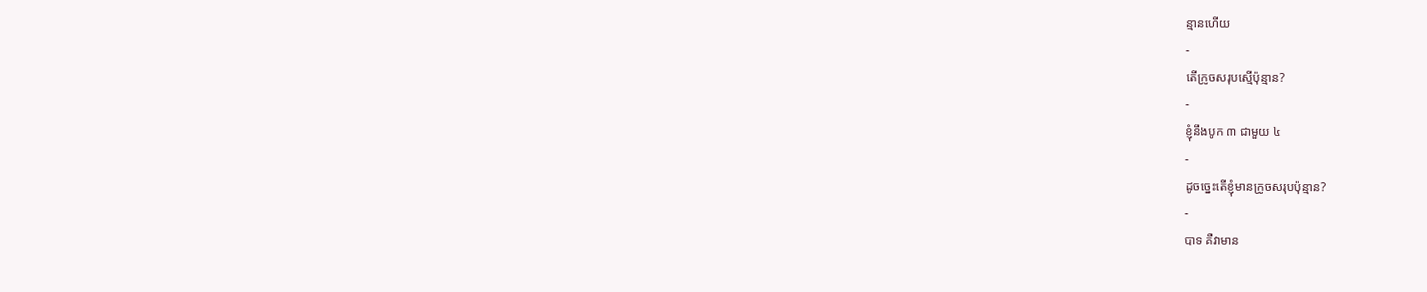ន្មានហើយ
-
តើក្រូចសរុបស្មើប៉ុន្មាន?
-
ខ្ញុំនឹងបូក ៣ ជាមួយ ៤
-
ដូចច្នេះតើខ្ញុំមានក្រូចសរុបប៉ុន្មាន?
-
បាទ គឺវាមាន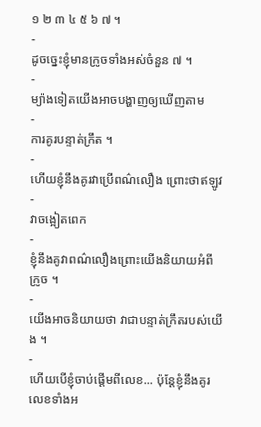១ ២ ៣ ៤ ៥ ៦ ៧ ។
-
ដូចច្នេះខ្ញុំមានក្រូចទាំងអស់ចំនួន ៧ ។
-
ម្យ៉ាងទៀតយើងអាចបង្ហាញឲ្យឃើញតាម
-
ការគូរបន្ទាត់ក្រឹត ។
-
ហើយខ្ញុំនឹងគូរវាប្រើពណ៌លឿង ព្រោះថាឥឡូវ
-
វាចង្អៀតពេក
-
ខ្ញុំនឹងគូវាពណ៌លឿងព្រោះយើងនិយាយអំពី ក្រូច ។
-
យើងអាចនិយាយថា វាជាបន្ទាត់ក្រឹតរបស់យើង ។
-
ហើយបើខ្ញុំចាប់ផ្តើមពីលេខ... ប៉ុន្តែខ្ញុំនឹងគូរលេខទាំងអ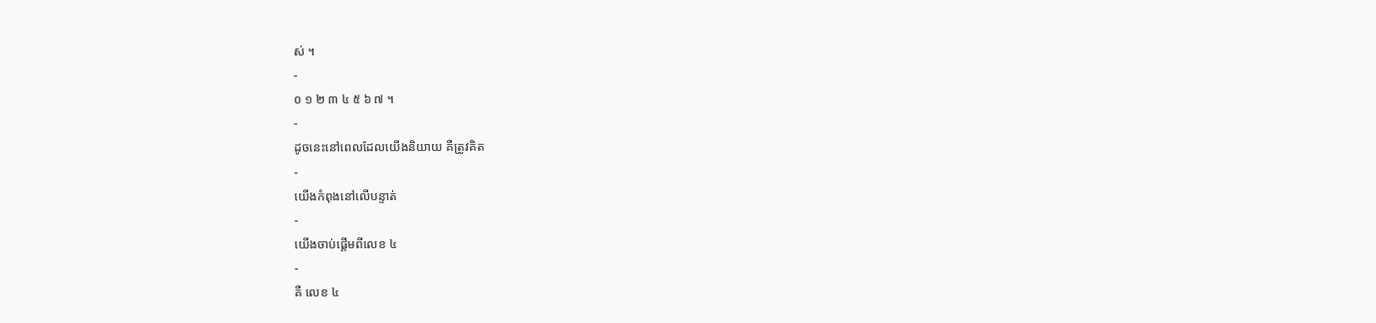ស់ ។
-
០ ១ ២ ៣ ៤ ៥ ៦ ៧ ។
-
ដូចនេះនៅពេលដែលយើងនិយាយ គឺត្រូវគិត
-
យើងកំពុងនៅលើបន្ទាត់
-
យើងចាប់ផ្តើមពីលេខ ៤
-
គឺ លេខ ៤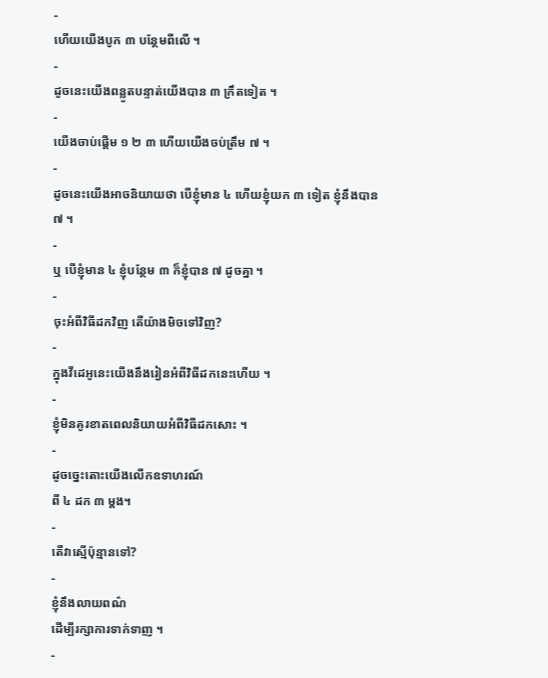-
ហើយយើងបូក ៣ បន្ថែមពីលើ ។
-
ដូចនេះយើងពន្លូតបន្ទាត់យើងបាន ៣ ក្រឹតទៀត ។
-
យើងចាប់ផ្តើម ១ ២ ៣ ហើយយើងចប់ត្រឹម ៧ ។
-
ដូចនេះយើងអាចនិយាយថា បើខ្ញុំមាន ៤ ហើយខ្ញុំយក ៣ ទៀត ខ្ញុំនឹងបាន ៧ ។
-
ឬ បើខ្ញុំមាន ៤ ខ្ញុំបន្ថែម ៣ ក៏ខ្ញុំបាន ៧ ដូចគ្នា ។
-
ចុះអំពីវិធីដកវិញ តើយ៉ាងមិចទៅវិញ?
-
ក្នុងវីដេអូនេះយើងនឹងរៀនអំពីវិធីដកនេះហើយ ។
-
ខ្ញុំមិនគូរខាតពេលនិយាយអំពីវិធីដកសោះ ។
-
ដូចច្នេះតោះយើងលើកឧទាហរណ៍
ពី ៤ ដក ៣ ម្តង។
-
តើវាស្មើប៉ុន្មានទៅ?
-
ខ្ញុំនឹងលាយពណ៌
ដើម្បីរក្សាការទាក់ទាញ ។
-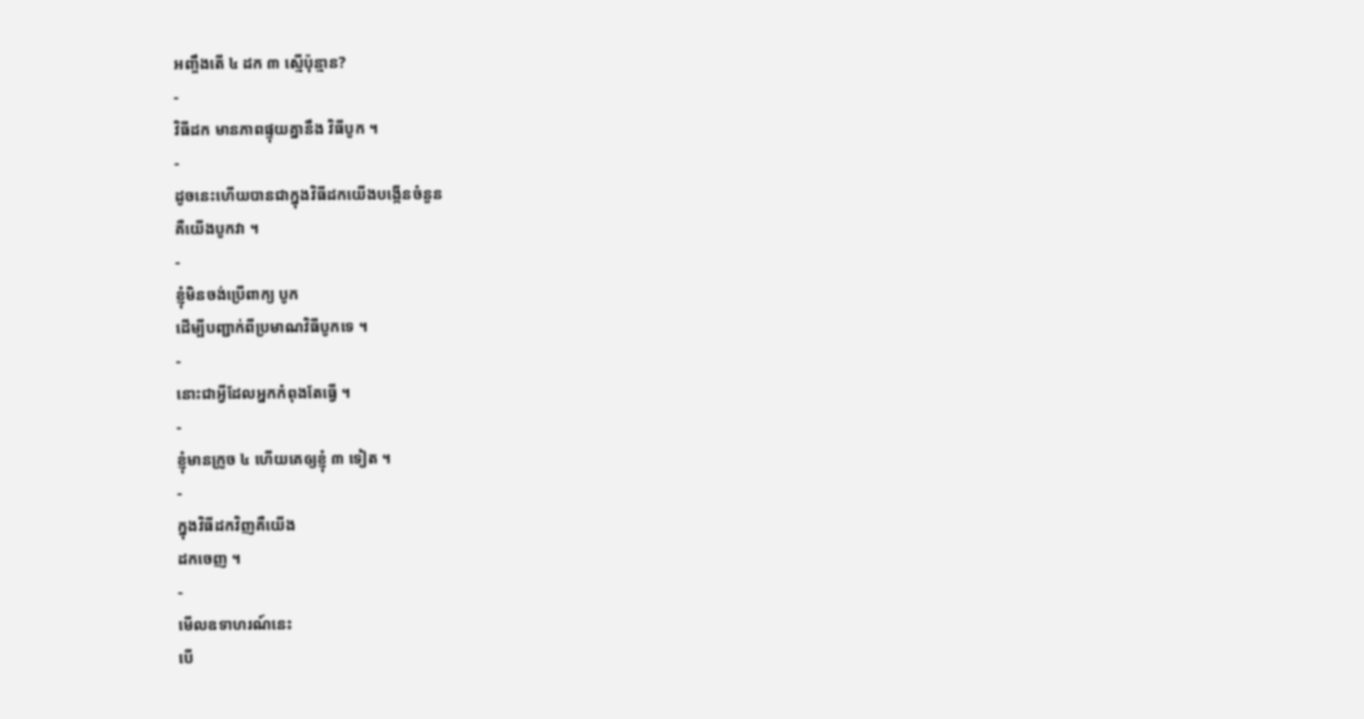អញ្ចឹងតើ ៤ ដក ៣ ស្មើប៉ុន្មាន?
-
វិធីដក មានភាពផ្ទុយគ្នានឹង វិធីបូក ។
-
ដូចនេះហើយបានជាក្នុងវិធីដកយើងបង្កើនចំនួន
គឺយើងបូកវា ។
-
ខ្ញុំមិនចង់ប្រើពាក្យ បូក
ដើម្បីបញ្ជាក់ពីប្រមាណវិធីបូកទេ ។
-
នោះជាអ្វីដែលអ្នកកំពុងតែធ្វើ ។
-
ខ្ញុំមានក្រូច ៤ ហើយគេឲ្យខ្ញុំ ៣ ទៀត ។
-
ក្នុងវិធីដកវិញគឺយើង
ដកចេញ ។
-
មើលឧទាហរណ៍នេះ
បើ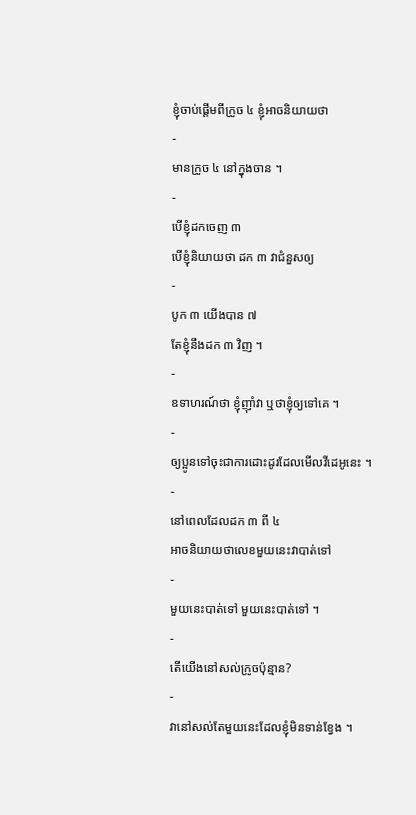ខ្ញុំចាប់ផ្តើមពីក្រូច ៤ ខ្ញុំអាចនិយាយថា
-
មានក្រូច ៤ នៅក្នុងចាន ។
-
បើខ្ញុំដកចេញ ៣
បើខ្ញុំនិយាយថា ដក ៣ វាជំនួសឲ្យ
-
បូក ៣ យើងបាន ៧
តែខ្ញុំនឹងដក ៣ វិញ ។
-
ឧទាហរណ៍ថា ខ្ញុំញ៉ាំវា ឬថាខ្ញុំឲ្យទៅគេ ។
-
ឲ្យប្អូនទៅចុះជាការដោះដូរដែលមើលវីដេអូនេះ ។
-
នៅពេលដែលដក ៣ ពី ៤
អាចនិយាយថាលេខមួយនេះវាបាត់ទៅ
-
មួយនេះបាត់ទៅ មួយនេះបាត់ទៅ ។
-
តើយើងនៅសល់ក្រូចប៉ុន្មាន?
-
វានៅសល់តែមួយនេះដែលខ្ញុំមិនទាន់ខ្វែង ។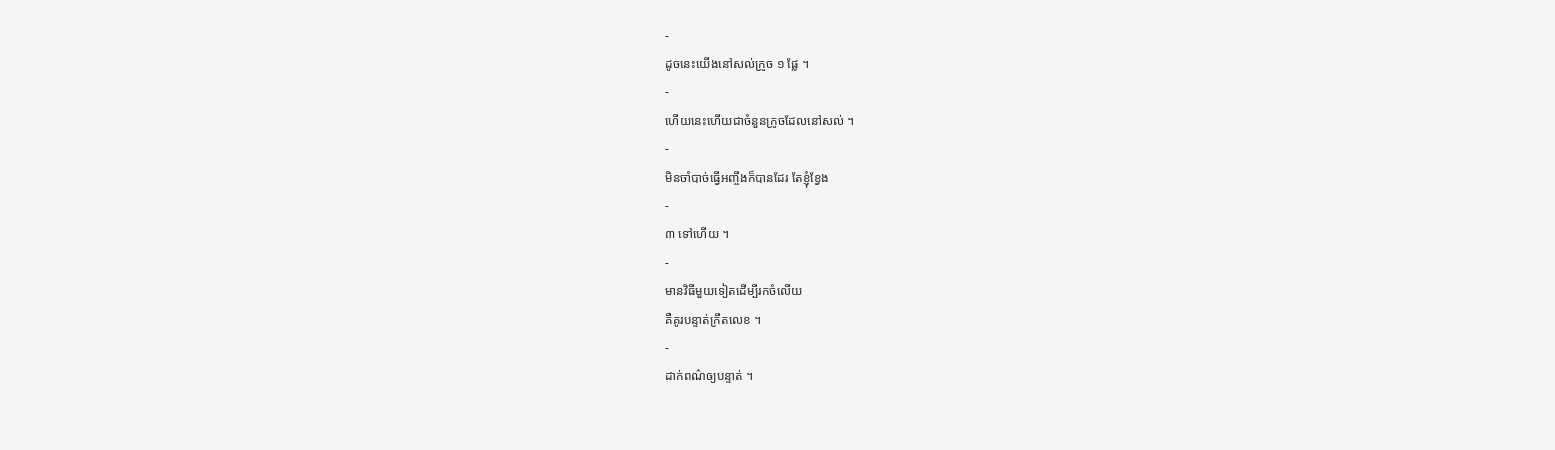-
ដូចនេះយើងនៅសល់ក្រូច ១ ផ្លែ ។
-
ហើយនេះហើយជាចំនួនក្រូចដែលនៅសល់ ។
-
មិនចាំបាច់ធ្វើអញ្ចឹងក៏បានដែរ តែខ្ញុំខ្វែង
-
៣ ទៅហើយ ។
-
មានវិធីមួយទៀតដើម្បីរកចំលើយ
គឺគូរបន្ទាត់ក្រឹតលេខ ។
-
ដាក់ពណ៌ឲ្យបន្ទាត់ ។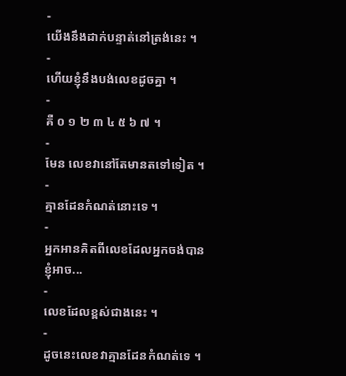-
យើងនឹងដាក់បន្ទាត់នៅត្រង់នេះ ។
-
ហើយខ្ញុំនឹងបង់លេខដូចគ្នា ។
-
គឺ ០ ១ ២ ៣ ៤ ៥ ៦ ៧ ។
-
មែន លេខវានៅតែមានតទៅទៀត ។
-
គ្មានដែនកំណត់នោះទេ ។
-
អ្នកអានគិតពីលេខដែលអ្នកចង់បាន
ខ្ញុំអាច...
-
លេខដែលខ្ពស់ជាងនេះ ។
-
ដូចនេះលេខវាគ្មានដែនកំណត់ទេ ។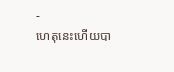-
ហេតុនេះហើយបា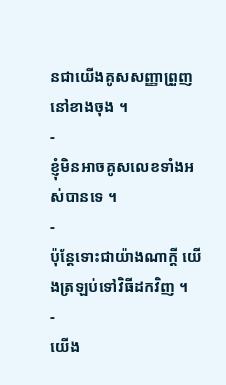នជាយើងគូសសញ្ញាព្រួញនៅខាងចុង ។
-
ខ្ញុំមិនអាចគូសលេខទាំងអស់បានទេ ។
-
ប៉ុន្តែទោះជាយ៉ាងណាក្តី យើងត្រឡប់ទៅវិធីដកវិញ ។
-
យើង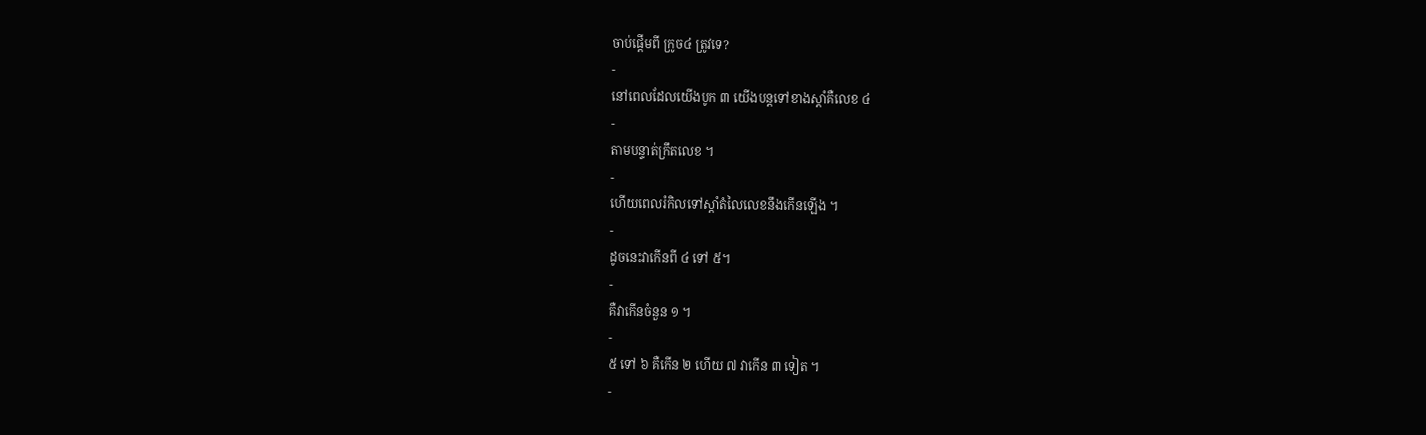ចាប់ផ្តើមពី ក្រូច៤ ត្រូវទេ?
-
នៅពេលដែលយើងបូក ៣ យើងបន្តទៅខាងស្តាំគឺលេខ ៤
-
តាមបន្ទាត់ក្រឹតលេខ ។
-
ហើយពេលរំកិលទៅស្តាំតំលៃលេខនឹងកើនឡើង ។
-
ដូចនេះវាកើនពី ៤ ទៅ ៥។
-
គឺវាកើនចំនួន ១ ។
-
៥ ទៅ ៦ គឺកើន ២ ហើយ ៧ វាកើន ៣ ទៀត ។
-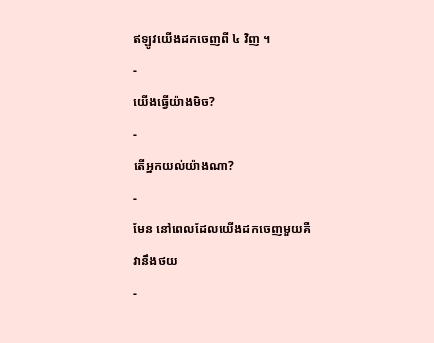ឥឡូវយើងដកចេញពី ៤ វិញ ។
-
យើងធ្វើយ៉ាងមិច?
-
តើអ្នកយល់យ៉ាងណា?
-
មែន នៅពេលដែលយើងដកចេញមួយគឺ
វានឹងថយ
-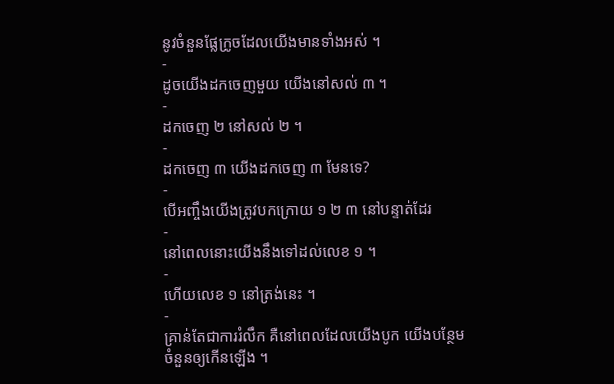នូវចំនួនផ្លែក្រូចដែលយើងមានទាំងអស់ ។
-
ដូចយើងដកចេញមួយ យើងនៅសល់ ៣ ។
-
ដកចេញ ២ នៅសល់ ២ ។
-
ដកចេញ ៣ យើងដកចេញ ៣ មែនទេ?
-
បើអញ្ចឹងយើងត្រូវបកក្រោយ ១ ២ ៣ នៅបន្ទាត់ដែរ
-
នៅពេលនោះយើងនឹងទៅដល់លេខ ១ ។
-
ហើយលេខ ១ នៅត្រង់នេះ ។
-
គ្រាន់តែជាការរំលឹក គឺនៅពេលដែលយើងបូក យើងបន្ថែម
ចំនួនឲ្យកើនឡើង ។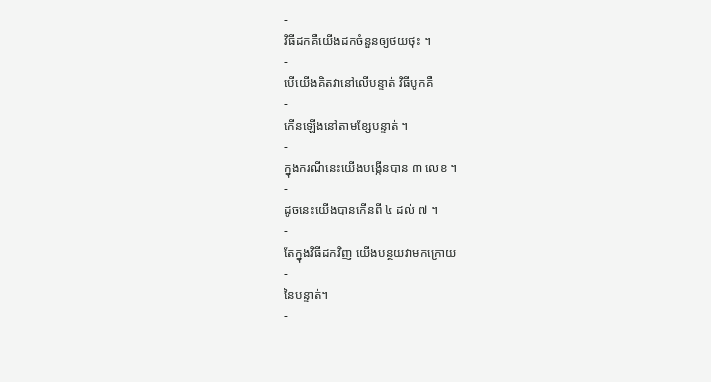-
វិធីដកគឺយើងដកចំនួនឲ្យថយថុះ ។
-
បើយើងគិតវានៅលើបន្ទាត់ វិធីបូកគឺ
-
កើនឡើងនៅតាមខ្សែបន្ទាត់ ។
-
ក្នុងករណីនេះយើងបង្កើនបាន ៣ លេខ ។
-
ដូចនេះយើងបានកើនពី ៤ ដល់ ៧ ។
-
តែក្នុងវិធីដកវិញ យើងបន្ថយវាមកក្រោយ
-
នៃបន្ទាត់។
-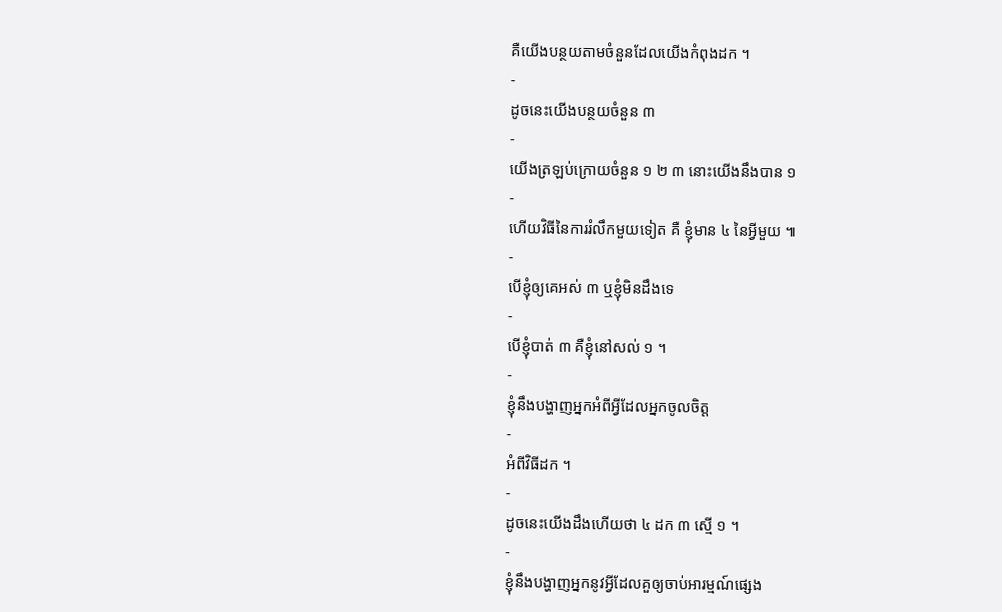គឺយើងបន្ថយតាមចំនួនដែលយើងកំពុងដក ។
-
ដូចនេះយើងបន្ថយចំនួន ៣
-
យើងត្រឡប់ក្រោយចំនួន ១ ២ ៣ នោះយើងនឹងបាន ១
-
ហើយវិធីនៃការរំលឹកមួយទៀត គឺ ខ្ញុំមាន ៤ នៃអ្វីមួយ ៕
-
បើខ្ញុំឲ្យគេអស់ ៣ ឬខ្ញុំមិនដឹងទេ
-
បើខ្ញុំបាត់ ៣ គឺខ្ញុំនៅសល់ ១ ។
-
ខ្ញុំនឹងបង្ហាញអ្នកអំពីអ្វីដែលអ្នកចូលចិត្ត
-
អំពីវិធីដក ។
-
ដូចនេះយើងដឹងហើយថា ៤ ដក ៣ ស្មើ ១ ។
-
ខ្ញុំនឹងបង្ហាញអ្នកនូវអ្វីដែលគួឲ្យចាប់អារម្មណ៍ផ្សេង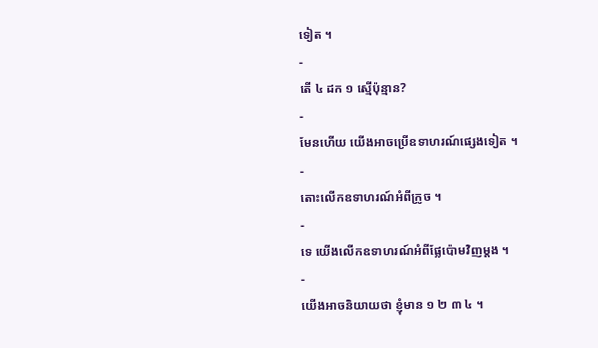ទៀត ។
-
តើ ៤ ដក ១ ស្មើប៉ុន្មាន?
-
មែនហើយ យើងអាចប្រើឧទាហរណ៍ផ្សេងទៀត ។
-
តោះលើកឧទាហរណ៍អំពីក្រូច ។
-
ទេ យើងលើកឧទាហរណ៍អំពីផ្លែប៉ោមវិញម្តង ។
-
យើងអាចនិយាយថា ខ្ញុំមាន ១ ២ ៣ ៤ ។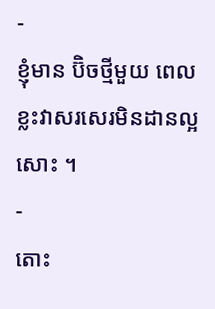-
ខ្ញុំមាន ប៊ិចថ្មីមួយ ពេលខ្លះវាសរសេរមិនដានល្អសោះ ។
-
តោះ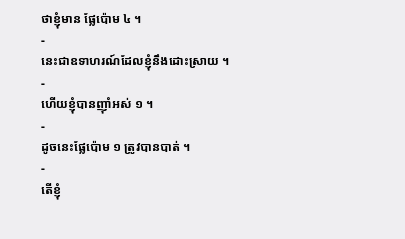ថាខ្ញុំមាន ផ្លែប៉ោម ៤ ។
-
នេះជាឧទាហរណ៍ដែលខ្ញុំនឹងដោះស្រាយ ។
-
ហើយខ្ញុំបានញ៉ាំអស់ ១ ។
-
ដូចនេះផ្លែប៉ោម ១ ត្រូវបានបាត់ ។
-
តើខ្ញុំ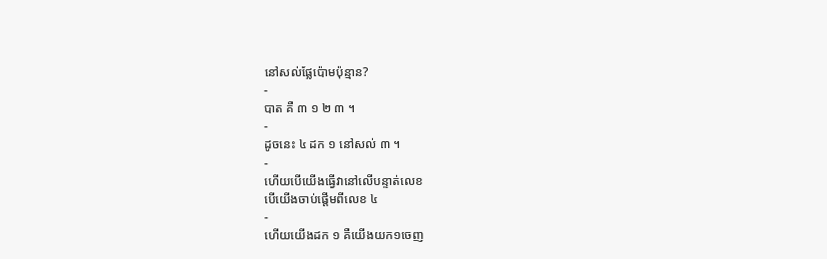នៅសល់ផ្លែប៉ោមប៉ុន្មាន?
-
បាត គឺ ៣ ១ ២ ៣ ។
-
ដូចនេះ ៤ ដក ១ នៅសល់ ៣ ។
-
ហើយបើយើងធ្វើវានៅលើបន្ទាត់លេខ
បើយើងចាប់ផ្តើមពីលេខ ៤
-
ហើយយើងដក ១ គឺយើងយក១ចេញ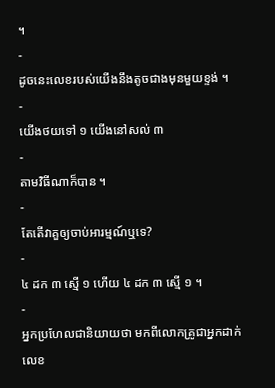។
-
ដូចនេះលេខរបស់យើងនឹងតូចជាងមុនមួយខ្ទង់ ។
-
យើងថយទៅ ១ យើងនៅសល់ ៣
-
តាមវិធីណាក៏បាន ។
-
តែតើវាគួឲ្យចាប់អារម្មណ៍ឬទេ?
-
៤ ដក ៣ ស្មើ ១ ហើយ ៤ ដក ៣ ស្មើ ១ ។
-
អ្នកប្រហែលជានិយាយថា មកពីលោកគ្រូជាអ្នកដាក់លេខ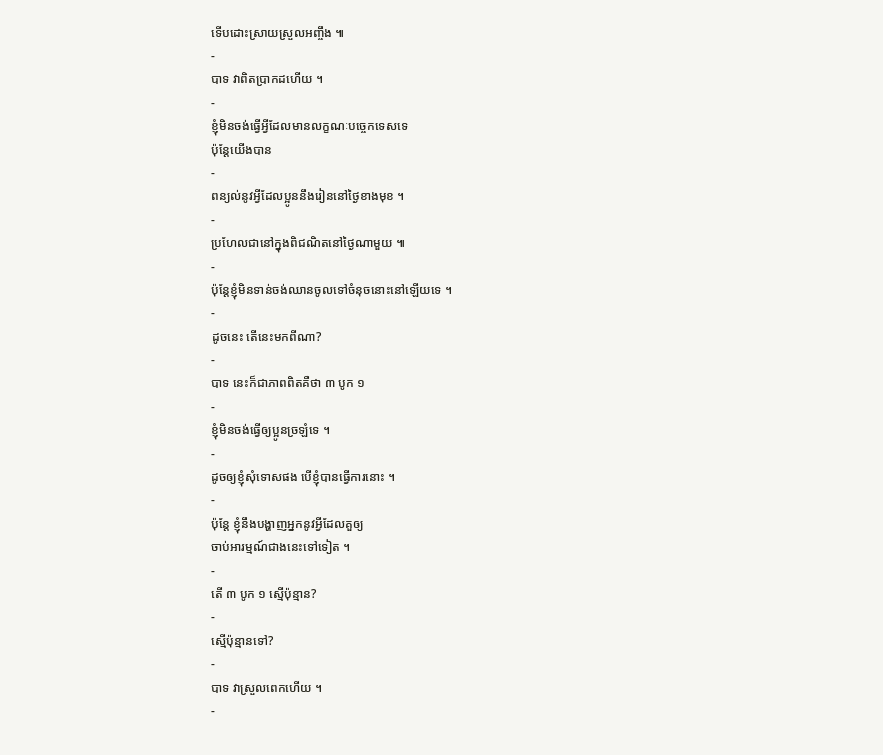ទើបដោះស្រាយស្រួលអញ្ចឹង ៕
-
បាទ វាពិតប្រាកដហើយ ។
-
ខ្ញុំមិនចង់ធ្វើអ្វីដែលមានលក្ខណៈបច្ចេកទេសទេ
ប៉ុន្តែយើងបាន
-
ពន្យល់នូវអ្វីដែលប្អូននឹងរៀននៅថ្ងៃខាងមុខ ។
-
ប្រហែលជានៅក្នុងពិជណិតនៅថ្ងៃណាមួយ ៕
-
ប៉ុន្តែខ្ញុំមិនទាន់ចង់ឈានចូលទៅចំនុចនោះនៅឡើយទេ ។
-
ដូចនេះ តើនេះមកពីណា?
-
បាទ នេះក៏ជាភាពពិតគឺថា ៣ បូក ១
-
ខ្ញុំមិនចង់ធ្វើឲ្យប្អូនច្រឡំទេ ។
-
ដូចឲ្យខ្ញុំសុំទោសផង បើខ្ញុំបានធ្វើការនោះ ។
-
ប៉ុន្តែ ខ្ញុំនឹងបង្ហាញអ្នកនូវអ្វីដែលគួឲ្យ
ចាប់អារម្មណ៍ជាងនេះទៅទៀត ។
-
តើ ៣ បូក ១ ស្មើប៉ុន្មាន?
-
ស្មើប៉ុន្មានទៅ?
-
បាទ វាស្រួលពេកហើយ ។
-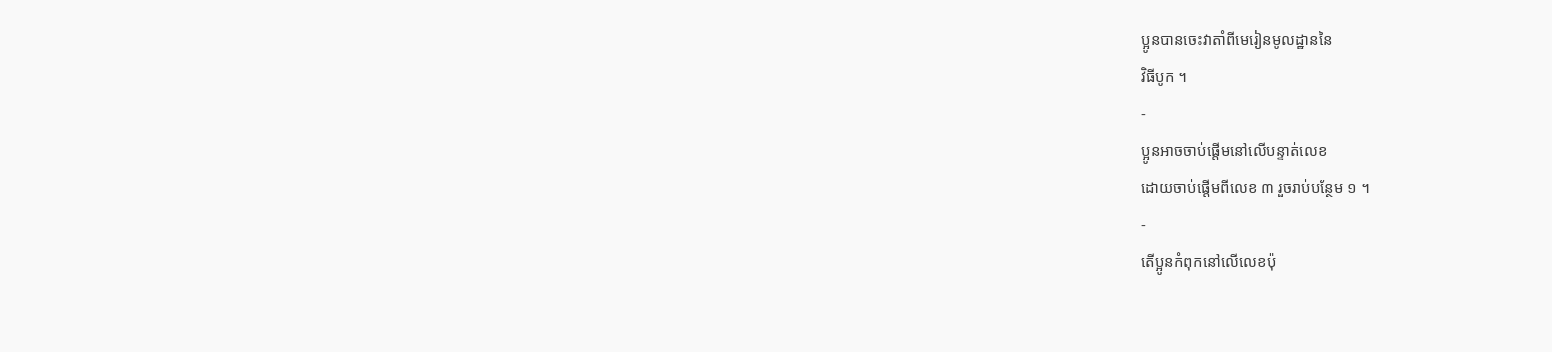ប្អូនបានចេះវាតាំពីមេរៀនមូលដ្ឋាននៃ
វិធីបូក ។
-
ប្អូនអាចចាប់ផ្តើមនៅលើបន្ទាត់លេខ
ដោយចាប់ផ្តើមពីលេខ ៣ រួចរាប់បន្ថែម ១ ។
-
តើប្អូនកំពុកនៅលើលេខប៉ុ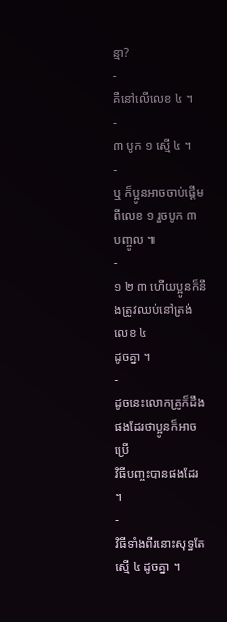ន្មា?
-
គឺនៅលើលេខ ៤ ។
-
៣ បូក ១ ស្មើ ៤ ។
-
ឬ ក៏ប្អូនអាចចាប់ផ្តើមពីលេខ ១ រួចបូក ៣ បញ្ចូល ៕
-
១ ២ ៣ ហើយប្អូនក៏នឹងត្រូវឈប់នៅត្រង់លេខ ៤
ដូចគ្នា ។
-
ដូចនេះលោកគ្រូក៏ដឹងផងដែរថាប្អូនក៏អាចប្រើ
វិធីបញ្ចះបានផងដែរ ។
-
វិធីទាំងពីរនោះសុទ្ធតែស្មើ ៤ ដូចគ្នា ។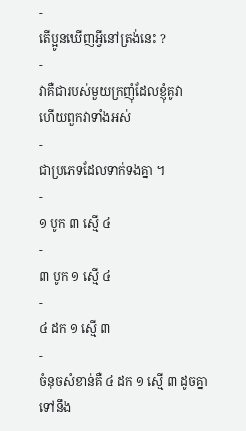-
តើប្អូនឃើញអ្វីនៅត្រង់នេះ ?
-
វាគឺជារបស់មួយក្រញុំដែលខ្ញុំគូវា
ហើយពួកវាទាំងអស់
-
ជាប្រភេទដែលទាក់ទងគ្នា ។
-
១ បូក ៣ ស្មើ ៤
-
៣ បូក ១ ស្មើ ៤
-
៤ ដក ១ ស្មើ ៣
-
ចំនុចសំខាន់គឺ ៤ ដក ១ ស្មើ ៣ ដូចគ្នាទៅនឹង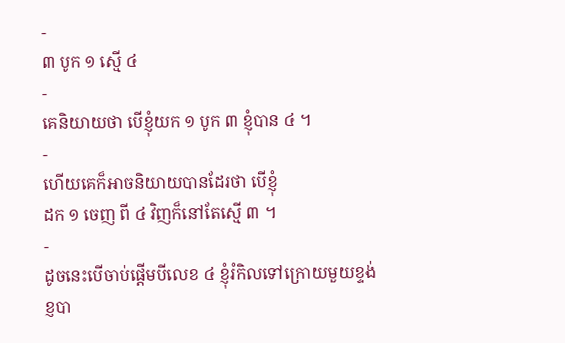-
៣ បូក ១ ស្មើ ៤
-
គេនិយាយថា បើខ្ញុំយក ១ បូក ៣ ខ្ញុំបាន ៤ ។
-
ហើយគេក៏អាចនិយាយបានដែរថា បើខ្ញុំ
ដក ១ ចេញ ពី ៤ វិញក៏នៅតែស្មើ ៣ ។
-
ដូចនេះបើចាប់ផ្តើមបីលេខ ៤ ខ្ញុំរំកិលទៅក្រោយមួយខ្ទង់
ខ្ញបា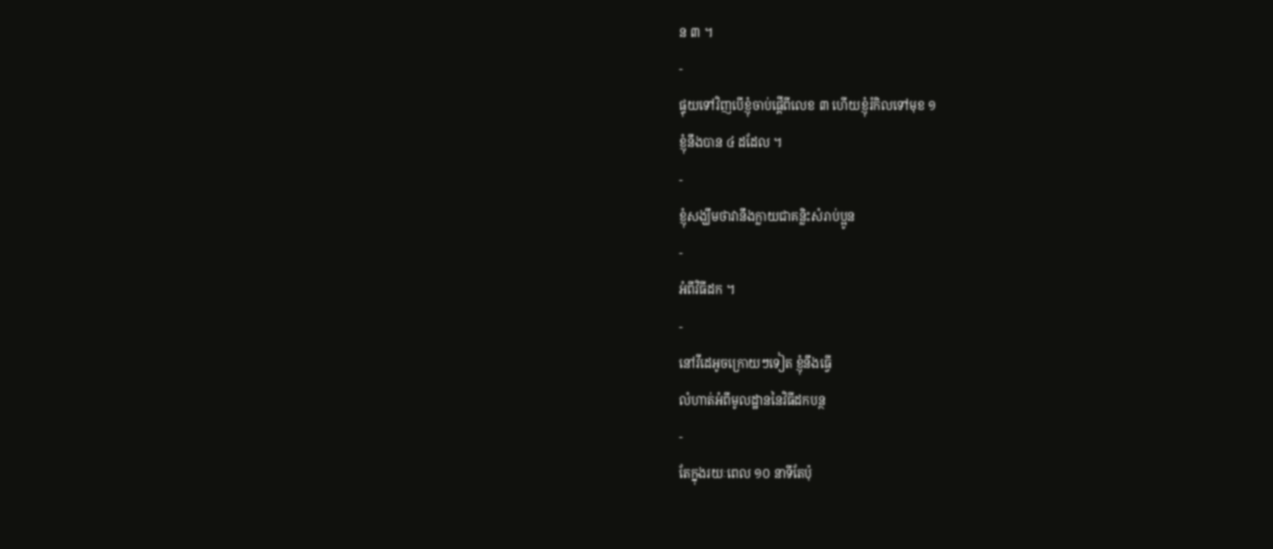ន ៣ ។
-
ផ្ទុយទៅវិញបើខ្ញុំចាប់ផ្តើពីលេខ ៣ ហើយខ្ញុំរំកិលទៅមុខ ១
ខ្ញុំនឹងបាន ៤ ដដែល ។
-
ខ្ញុំសង្ឃឹមថាវានឹងក្លាយជាគន្លិះសំរាប់ប្អូន
-
អំពីវិធីដក ។
-
នៅវីដេអូចក្រោយៗទៀត ខ្ញុំនឹងធ្វើ
លំហាត់អំពីមូលដ្ឋាននៃវិធីដកបន្ថ
-
តែក្នុងរយៈពេល ១០ នាទីតែប៉ុ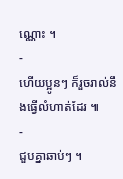ណ្ណោះ ។
-
ហើយប្អូនៗ ក៏រួចរាល់នឹងធ្វើលំហាត់ដែរ ៕
-
ជួបគ្នាឆាប់ៗ ។